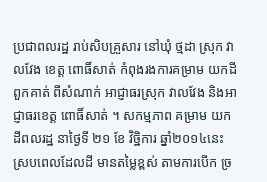ប្រជាពលរដ្ឋ រាប់សិបគ្រួសារ នៅឃុំ ថ្មដា ស្រុក វាលវែង ខេត្ត ពោធិ៍សាត់ កំពុងរងការគម្រាម យកដីពួកគាត់ ពីសំណាក់ អាជ្ញាធរស្រុក វាលវែង និងអាជ្ញាធរខេត្ត ពោធិ៍សាត់ ។ សកម្មភាព គម្រាម យកដីពលរដ្ឋ នាថ្ងៃទី ២១ ខែ វិច្ឋិការ ឆ្នាំ២០១៤នេះ ស្របពេលដែលដី មានតម្លៃខ្ពស់ តាមការបើក ច្រ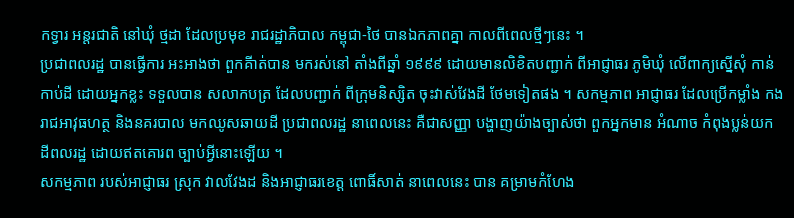កទ្វារ អន្តរជាតិ នៅឃុំ ថ្មដា ដែលប្រមុខ រាជរដ្ឋាភិបាល កម្ពុជា-ថៃ បានឯកភាពគ្នា កាលពីពេលថ្មីៗនេះ ។
ប្រជាពលរដ្ឋ បានធ្វើការ អះអាងថា ពួកគីាត់បាន មករស់នៅ តាំងពីឆ្នាំ ១៩៩៩ ដោយមានលិខិតបញ្ជាក់ ពីអាជ្ញាធរ ភូមិឃុំ លើពាក្យស្នើសុំ កាន់កាប់ដី ដោយអ្នកខ្លះ ទទួលបាន សលាកបត្រ ដែលបញ្ជាក់ ពីក្រុមនិស្សិត ចុះវាស់វែងដី ថែមទៀតផង ។ សកម្មភាព អាជ្ញាធរ ដែលប្រើកម្លាំង កងរាជអាវុធហត្ថ និងនគរបាល មកឈូសឆាយដី ប្រជាពលរដ្ឋ នាពេលនេះ គឺជាសញ្ញា បង្ហាញយ៉ាងច្បាស់ថា ពួកអ្នកមាន អំណាច កំពុងប្លន់យក ដីពលរដ្ឋ ដោយឥតគោរព ច្បាប់អ្វីនោះឡើយ ។
សកម្មភាព របស់អាជ្ញាធរ ស្រុក វាលវែងដ និងអាជ្ញាធរខេត្ត ពោធិ៍សាត់ នាពេលនេះ បាន គម្រាមកំហែង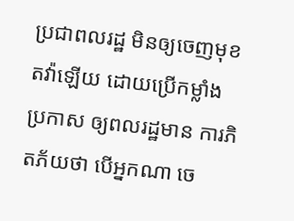ប្រជាពលរដ្ឋ មិនឲ្យចេញមុខ តវ៉ាឡើយ ដោយប្រើកម្លាំង ប្រកាស ឲ្យពលរដ្ឋមាន ការភិតភ័យថា បើអ្នកណា ចេ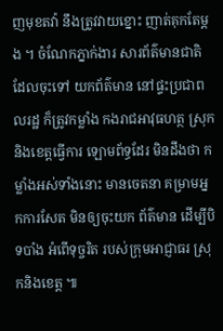ញមុខតវ៉ា នឹងត្រូវវាយខ្នោះ ញាត់គុកតែម្តង ។ ចំណែកភ្នាក់ងារ សារព័ត៌មានជាតិ ដែលចុះទៅ យកព័ត៌មាន នៅផ្ទះប្រជាពលរដ្ឋ ក៏ត្រូវកម្លាំង កងរាជអាវុធហត្ថ ស្រុក និងខេត្តធ្វើការ ឡោមព័ទ្ធដែរ មិនដឹងថា កម្លាំងអស់ទាំងនោះ មានចេតនា គម្រាមអ្នកការសែត មិនឲ្យចុះយក ព័ត៌មាន ដើម្បីបិទបាំង អំពើទុច្ចរិត របស់ក្រុមអាជ្ញាធរ ស្រុកនិងខេត្ត ៕